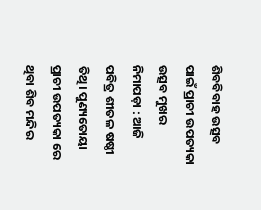ଶିବବିବାହ ଉତ୍ସବ ପାଇଁ ପ୍ରାଚୀ ଉପତ୍ୟକା ଉତ୍ସବ ମୁଖର
ନିମାପଡ଼ା : ଆଜି ପବିତ୍ର ଶୀତଳ ଷଷ୍ଠୀ ତିଥି। ପୁଣ୍ୟତୋୟା ପ୍ରାଚୀ ଉପତ୍ୟକା ରେ ଥିବା ଶିବ ମନ୍ଦିର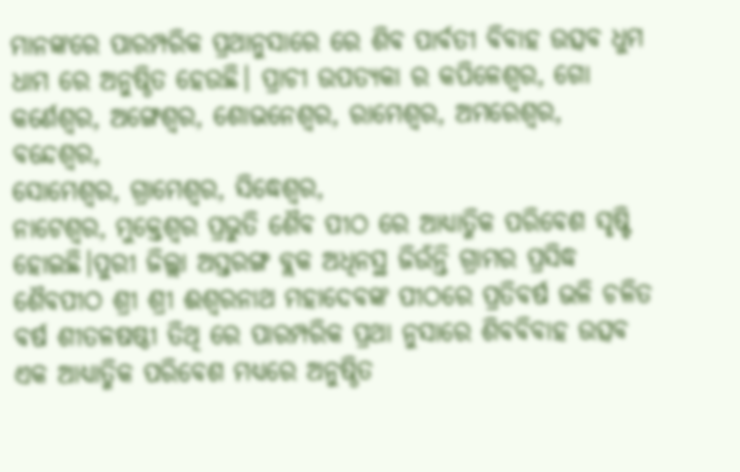ମାନଙ୍କରେ ପାରମ୍ପରିକ ପ୍ରଥାନୁସାରେ ରେ ଶିବ ପାର୍ବତୀ ବିବାହ ଉତ୍ସବ ଧୁମ ଧାମ ରେ ଅନୁଷ୍ଠିତ ହେଉଛି। ପ୍ରାଚୀ ଉପତ୍ୟକା ର କପିଳେଶ୍ୱର, ଗୋ କର୍ଣେଶ୍ୱର, ଅଙ୍ଗେଶ୍ୱର, ଶୋଭନେଶ୍ୱର, ରାମେଶ୍ୱର, ଅମରେଶ୍ୱର, ବନ୍ଦେଶ୍ୱର,
ସୋମେଶ୍ୱର, ଗ୍ରାମେଶ୍ୱର, ସିଦ୍ଧେଶ୍ୱର,
ନାଟେଶ୍ୱର, ମୁକ୍ତେଶ୍ଵର ପ୍ରଭୁତି ଶୈବ ପୀଠ ରେ ଆଧ୍ୟାତ୍ମିକ ପରିବେଶ ସୃଷ୍ଟି ହୋଇଛି।ପୁରୀ ଜିଲ୍ଲା ଅସ୍ତରଙ୍ଗ ବ୍ଲକ ଅଧିନସ୍ଥ ଜିଉଁନ୍ତି ଗ୍ରାମର ପ୍ରସିଦ୍ଧ ଶୈବପୀଠ ଶ୍ରୀ ଶ୍ରୀ ଈଶ୍ୱରନାଥ ମହାଦେବଙ୍କ ପୀଠରେ ପ୍ରତିବର୍ଷ ଭଳି ଚଳିତ ବର୍ଷ ଶୀତଳଷଷ୍ଠୀ ତିଥି ରେ ପାରମ୍ପରିକ ପ୍ରଥା ନୁସାରେ ଶିବବିବାହ ଉତ୍ସବ ଏକ ଆଧ୍ୟାତ୍ମିକ ପରିବେଶ ମଧ୍ୟରେ ଅନୁଷ୍ଠିତ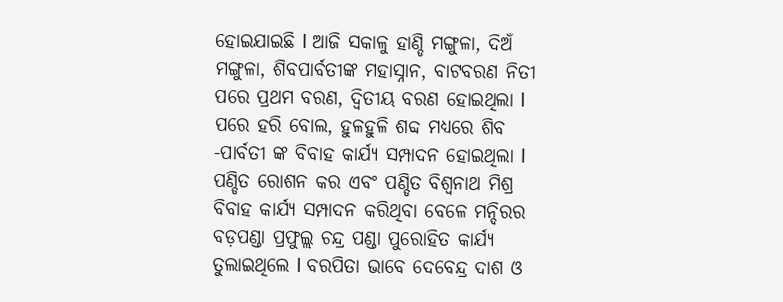ହୋଇଯାଇଛି l ଆଜି ସକାଳୁ ହାଣ୍ଡି ମଙ୍ଗୁଳା, ଦିଅଁ ମଙ୍ଗୁଳା, ଶିବପାର୍ବତୀଙ୍କ ମହାସ୍ନାନ, ବାଟବରଣ ନିତୀ ପରେ ପ୍ରଥମ ବରଣ, ଦ୍ଵିତୀୟ ବରଣ ହୋଇଥିଲା l ପରେ ହରି ବୋଲ, ହୁଳହୁଳି ଶବ୍ଦ ମଧ୍ୟରେ ଶିବ -ପାର୍ବତୀ ଙ୍କ ବିବାହ କାର୍ଯ୍ୟ ସମ୍ପାଦନ ହୋଇଥିଲା l ପଣ୍ଡିତ ରୋଶନ କର ଏବଂ ପଣ୍ଡିତ ବିଶ୍ୱନାଥ ମିଶ୍ର ବିବାହ କାର୍ଯ୍ୟ ସମ୍ପାଦନ କରିଥିବା ବେଳେ ମନ୍ଦିରର ବଡ଼ପଣ୍ଡା ପ୍ରଫୁଲ୍ଲ ଚନ୍ଦ୍ର ପଣ୍ଡା ପୁରୋହିତ କାର୍ଯ୍ୟ ତୁଲାଇଥିଲେ l ବରପିତା ଭାବେ ଦେବେନ୍ଦ୍ର ଦାଶ ଓ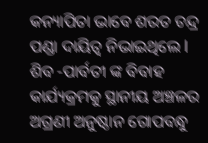କନ୍ୟାପିତା ଭାବେ ଶରତ ଚନ୍ଦ୍ର ପଣ୍ଡା ଦାୟିତ୍ୱ ନିଭାଇଥିଲେ l ଶିବ -ପାର୍ବତୀ ଙ୍କ ବିବାହ କାର୍ଯ୍ୟକ୍ରମକୁ ସ୍ଥାନୀୟ ଅଞ୍ଚଳର ଅଗ୍ରଣୀ ଅନୁଷ୍ଠାନ ଗୋପବନ୍ଧୁ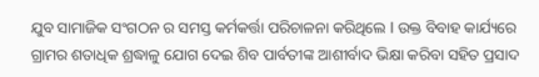ଯୁବ ସାମାଜିକ ସଂଗଠନ ର ସମସ୍ତ କର୍ମକର୍ତ୍ତା ପରିଚାଳନା କରିଥିଲେ l ଉକ୍ତ ବିବାହ କାର୍ଯ୍ୟରେ ଗ୍ରାମର ଶତାଧିକ ଶ୍ରଦ୍ଧାଳୁ ଯୋଗ ଦେଇ ଶିବ ପାର୍ବତୀଙ୍କ ଆଶୀର୍ବାଦ ଭିକ୍ଷା କରିବା ସହିତ ପ୍ରସାଦ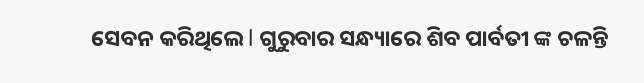ସେବନ କରିଥିଲେ l ଗୁରୁବାର ସନ୍ଧ୍ୟାରେ ଶିବ ପାର୍ବତୀ ଙ୍କ ଚଳନ୍ତି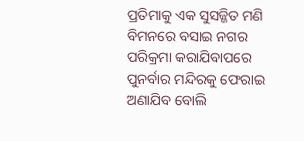ପ୍ରତିମାକୁ ଏକ ସୁସଜ୍ଜିତ ମଣି ବିମନରେ ବସାଇ ନଗର ପରିକ୍ରମା କରାଯିବାପରେ ପୁନର୍ବାର ମନ୍ଦିରକୁ ଫେରାଇ ଅଣାଯିବ ବୋଲି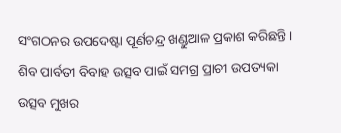ସଂଗଠନର ଉପଦେଷ୍ଟା ପୂର୍ଣଚନ୍ଦ୍ର ଖଣ୍ଡୁଆଳ ପ୍ରକାଶ କରିଛନ୍ତି । ଶିବ ପାର୍ବତୀ ବିବାହ ଉତ୍ସବ ପାଇଁ ସମଗ୍ର ପ୍ରାଚୀ ଉପତ୍ୟକା ଉତ୍ସବ ମୁଖର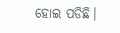ହୋଇ ପଡିଛି।